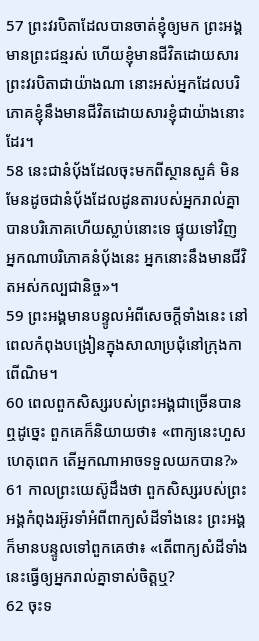57 ព្រះវរបិតាដែលបានចាត់ខ្ញុំឲ្យមក ព្រះអង្គមានព្រះជន្មរស់ ហើយខ្ញុំមានជីវិតដោយសារព្រះវរបិតាជាយ៉ាងណា នោះអស់អ្នកដែលបរិភោគខ្ញុំនឹងមានជីវិតដោយសារខ្ញុំជាយ៉ាងនោះដែរ។
58 នេះជានំប៉័ងដែលចុះមកពីស្ថានសួគ៌ មិនមែនដូចជានំបុ័ងដែលដូនតារបស់អ្នករាល់គ្នាបានបរិភោគហើយស្លាប់នោះទេ ផ្ទុយទៅវិញ អ្នកណាបរិភោគនំប៉័ងនេះ អ្នកនោះនឹងមានជីវិតអស់កល្បជានិច្ច»។
59 ព្រះអង្គមានបន្ទូលអំពីសេចក្ដីទាំងនេះ នៅពេលកំពុងបង្រៀនក្នុងសាលាប្រជុំនៅក្រុងកាពើណិម។
60 ពេលពួកសិស្សរបស់ព្រះអង្គជាច្រើនបានឮដូច្នេះ ពួកគេក៏និយាយថា៖ «ពាក្យនេះហួសហេតុពេក តើអ្នកណាអាចទទួលយកបាន?»
61 កាលព្រះយេស៊ូដឹងថា ពួកសិស្សរបស់ព្រះអង្គកំពុងរអ៊ូរទាំអំពីពាក្យសំដីទាំងនេះ ព្រះអង្គក៏មានបន្ទូលទៅពួកគេថា៖ «តើពាក្យសំដីទាំងនេះធ្វើឲ្យអ្នករាល់គ្នាទាស់ចិត្តឬ?
62 ចុះទ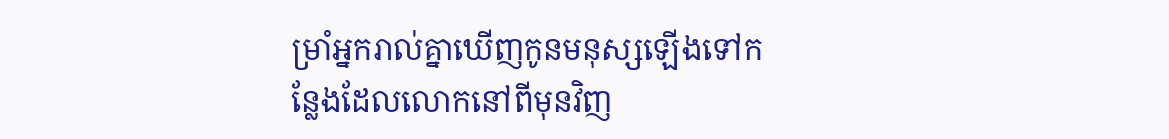ម្រាំអ្នករាល់គ្នាឃើញកូនមនុស្សឡើងទៅកន្លែងដែលលោកនៅពីមុនវិញ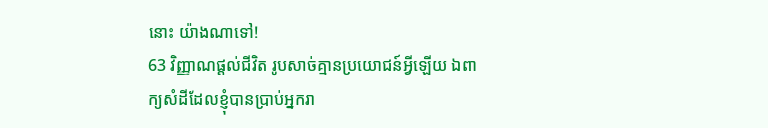នោះ យ៉ាងណាទៅ!
63 វិញ្ញាណផ្ដល់ជីវិត រូបសាច់គ្មានប្រយោជន៍អ្វីឡើយ ឯពាក្យសំដីដែលខ្ញុំបានប្រាប់អ្នករា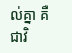ល់គ្នា គឺជាវិ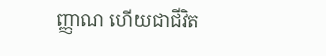ញ្ញាណ ហើយជាជីវិត